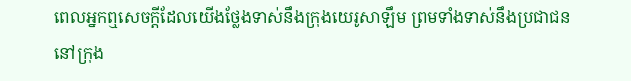ពេលអ្នកឮសេចក្តីដែលយើងថ្លែងទាស់នឹងក្រុងយេរូសាឡឹម ព្រមទាំងទាស់នឹងប្រជាជននៅក្រុង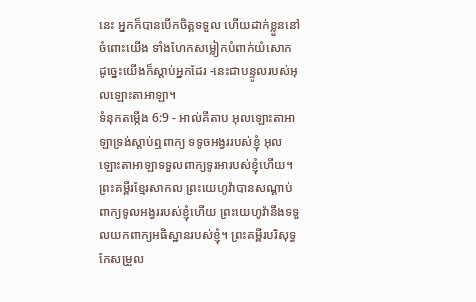នេះ អ្នកក៏បានបើកចិត្តទទួល ហើយដាក់ខ្លួននៅចំពោះយើង ទាំងហែកសម្លៀកបំពាក់យំសោក ដូច្នេះយើងក៏ស្តាប់អ្នកដែរ -នេះជាបន្ទូលរបស់អុលឡោះតាអាឡា។
ទំនុកតម្កើង 6:9 - អាល់គីតាប អុលឡោះតាអាឡាទ្រង់ស្តាប់ឮពាក្យ ទទូចអង្វររបស់ខ្ញុំ អុលឡោះតាអាឡាទទួលពាក្យទូរអារបស់ខ្ញុំហើយ។ ព្រះគម្ពីរខ្មែរសាកល ព្រះយេហូវ៉ាបានសណ្ដាប់ពាក្យទូលអង្វររបស់ខ្ញុំហើយ ព្រះយេហូវ៉ានឹងទទួលយកពាក្យអធិស្ឋានរបស់ខ្ញុំ។ ព្រះគម្ពីរបរិសុទ្ធកែសម្រួល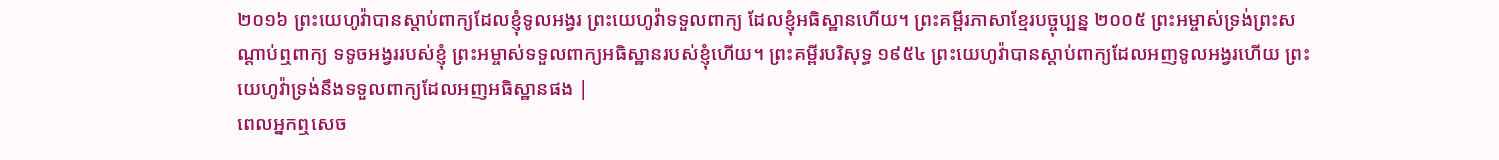២០១៦ ព្រះយេហូវ៉ាបានស្តាប់ពាក្យដែលខ្ញុំទូលអង្វរ ព្រះយេហូវ៉ាទទួលពាក្យ ដែលខ្ញុំអធិស្ឋានហើយ។ ព្រះគម្ពីរភាសាខ្មែរបច្ចុប្បន្ន ២០០៥ ព្រះអម្ចាស់ទ្រង់ព្រះសណ្ដាប់ឮពាក្យ ទទូចអង្វររបស់ខ្ញុំ ព្រះអម្ចាស់ទទួលពាក្យអធិស្ឋានរបស់ខ្ញុំហើយ។ ព្រះគម្ពីរបរិសុទ្ធ ១៩៥៤ ព្រះយេហូវ៉ាបានស្តាប់ពាក្យដែលអញទូលអង្វរហើយ ព្រះយេហូវ៉ាទ្រង់នឹងទទួលពាក្យដែលអញអធិស្ឋានផង |
ពេលអ្នកឮសេច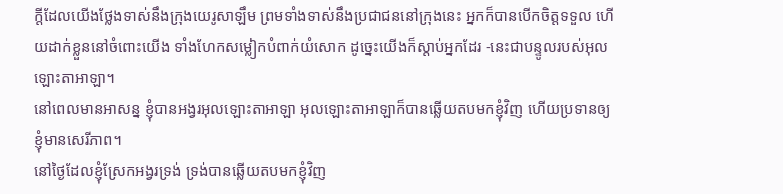ក្តីដែលយើងថ្លែងទាស់នឹងក្រុងយេរូសាឡឹម ព្រមទាំងទាស់នឹងប្រជាជននៅក្រុងនេះ អ្នកក៏បានបើកចិត្តទទួល ហើយដាក់ខ្លួននៅចំពោះយើង ទាំងហែកសម្លៀកបំពាក់យំសោក ដូច្នេះយើងក៏ស្តាប់អ្នកដែរ -នេះជាបន្ទូលរបស់អុលឡោះតាអាឡា។
នៅពេលមានអាសន្ន ខ្ញុំបានអង្វរអុលឡោះតាអាឡា អុលឡោះតាអាឡាក៏បានឆ្លើយតបមកខ្ញុំវិញ ហើយប្រទានឲ្យខ្ញុំមានសេរីភាព។
នៅថ្ងៃដែលខ្ញុំស្រែកអង្វរទ្រង់ ទ្រង់បានឆ្លើយតបមកខ្ញុំវិញ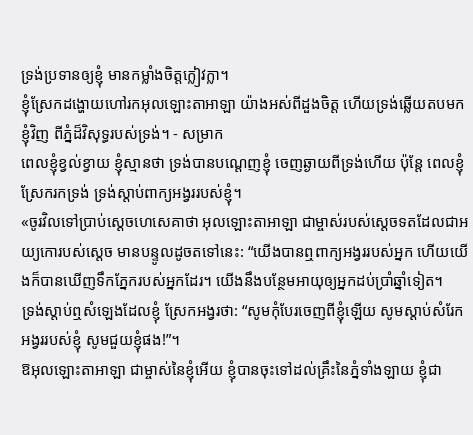ទ្រង់ប្រទានឲ្យខ្ញុំ មានកម្លាំងចិត្តក្លៀវក្លា។
ខ្ញុំស្រែកដង្ហោយហៅរកអុលឡោះតាអាឡា យ៉ាងអស់ពីដួងចិត្ត ហើយទ្រង់ឆ្លើយតបមកខ្ញុំវិញ ពីភ្នំដ៏វិសុទ្ធរបស់ទ្រង់។ - សម្រាក
ពេលខ្ញុំខ្វល់ខ្វាយ ខ្ញុំស្មានថា ទ្រង់បានបណ្តេញខ្ញុំ ចេញឆ្ងាយពីទ្រង់ហើយ ប៉ុន្តែ ពេលខ្ញុំស្រែករកទ្រង់ ទ្រង់ស្តាប់ពាក្យអង្វររបស់ខ្ញុំ។
«ចូរវិលទៅប្រាប់ស្ដេចហេសេគាថា អុលឡោះតាអាឡា ជាម្ចាស់របស់ស្តេចទតដែលជាអយ្យកោរបស់ស្តេច មានបន្ទូលដូចតទៅនេះ: “យើងបានឮពាក្យអង្វររបស់អ្នក ហើយយើងក៏បានឃើញទឹកភ្នែករបស់អ្នកដែរ។ យើងនឹងបន្ថែមអាយុឲ្យអ្នកដប់ប្រាំឆ្នាំទៀត។
ទ្រង់ស្តាប់ឮសំឡេងដែលខ្ញុំ ស្រែកអង្វរថា: “សូមកុំបែរចេញពីខ្ញុំឡើយ សូមស្ដាប់សំរែកអង្វររបស់ខ្ញុំ សូមជួយខ្ញុំផង!”។
ឱអុលឡោះតាអាឡា ជាម្ចាស់នៃខ្ញុំអើយ ខ្ញុំបានចុះទៅដល់គ្រឹះនៃភ្នំទាំងឡាយ ខ្ញុំជា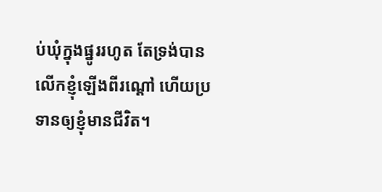ប់ឃុំក្នុងផ្នូររហូត តែទ្រង់បានលើកខ្ញុំឡើងពីរណ្ដៅ ហើយប្រទានឲ្យខ្ញុំមានជីវិត។